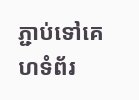ភ្ជាប់ទៅគេហទំព័រ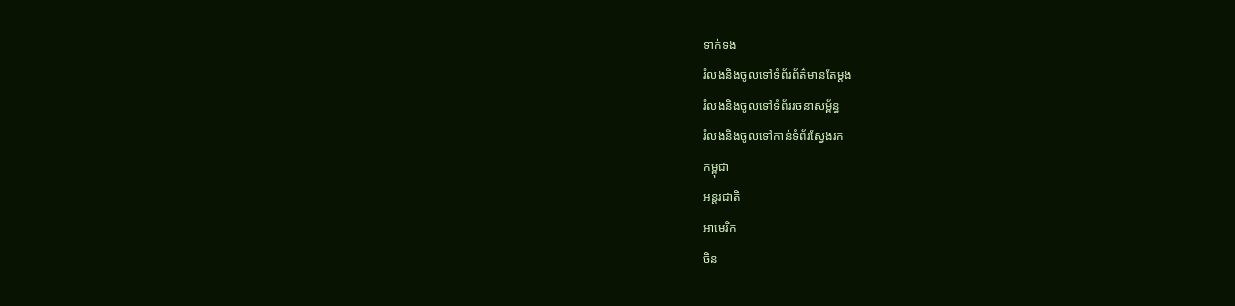ទាក់ទង
រំលងនិងចូលទៅទំព័រព័ត៌មានតែម្តង
រំលងនិងចូលទៅទំព័ររចនាសម្ព័ន្ធ
រំលងនិងចូលទៅកាន់ទំព័រស្វែងរក
កម្ពុជា
អន្តរជាតិ
អាមេរិក
ចិន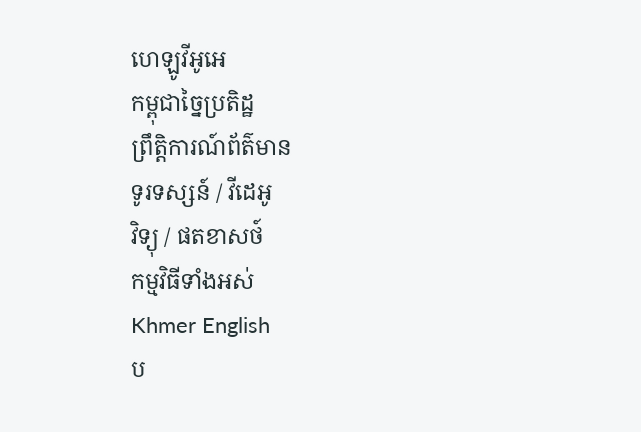ហេឡូវីអូអេ
កម្ពុជាច្នៃប្រតិដ្ឋ
ព្រឹត្តិការណ៍ព័ត៌មាន
ទូរទស្សន៍ / វីដេអូ
វិទ្យុ / ផតខាសថ៍
កម្មវិធីទាំងអស់
Khmer English
ប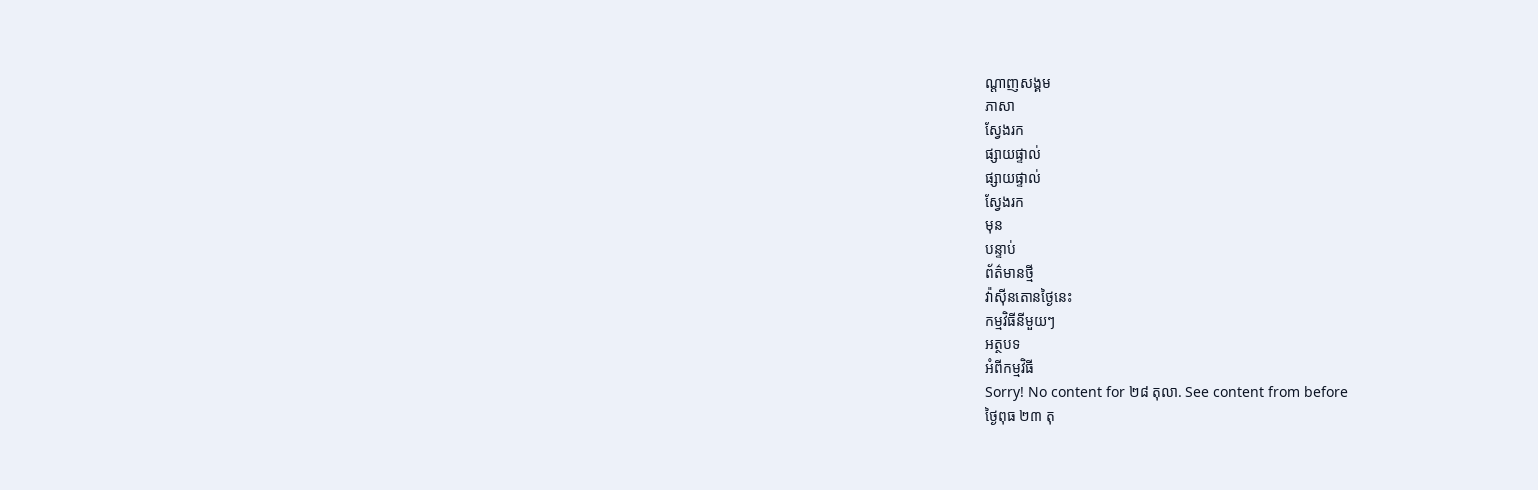ណ្តាញសង្គម
ភាសា
ស្វែងរក
ផ្សាយផ្ទាល់
ផ្សាយផ្ទាល់
ស្វែងរក
មុន
បន្ទាប់
ព័ត៌មានថ្មី
វ៉ាស៊ីនតោនថ្ងៃនេះ
កម្មវិធីនីមួយៗ
អត្ថបទ
អំពីកម្មវិធី
Sorry! No content for ២៨ តុលា. See content from before
ថ្ងៃពុធ ២៣ តុ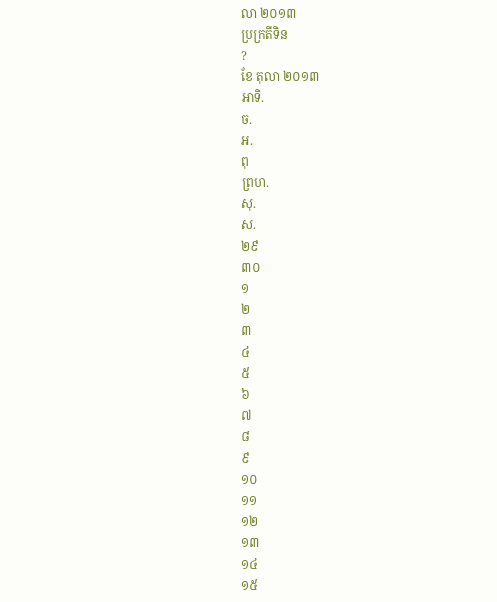លា ២០១៣
ប្រក្រតីទិន
?
ខែ តុលា ២០១៣
អាទិ.
ច.
អ.
ពុ
ព្រហ.
សុ.
ស.
២៩
៣០
១
២
៣
៤
៥
៦
៧
៨
៩
១០
១១
១២
១៣
១៤
១៥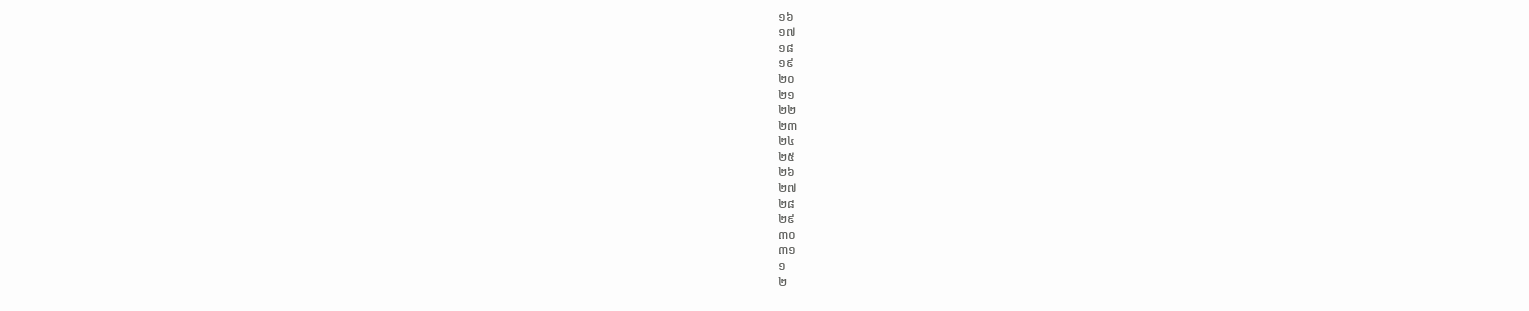១៦
១៧
១៨
១៩
២០
២១
២២
២៣
២៤
២៥
២៦
២៧
២៨
២៩
៣០
៣១
១
២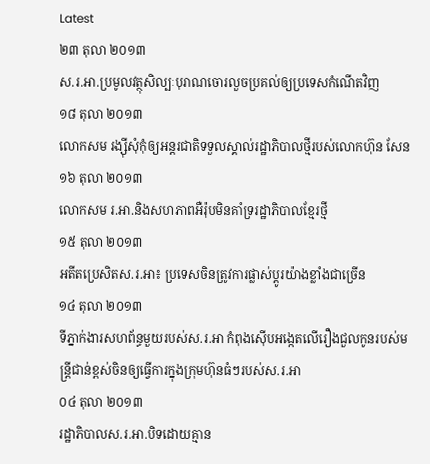Latest
២៣ តុលា ២០១៣
ស.រ.អា.ប្រមូលវត្ថុសិល្បៈបុរាណចោរលួចប្រគល់ឲ្យប្រទេសកំណើតវិញ
១៨ តុលា ២០១៣
លោកសម រង្ស៊ីសុំកុំឲ្យអន្តរជាតិទទួលស្គាល់រដ្ឋាភិបាលថ្មីរបស់លោកហ៊ុន សែន
១៦ តុលា ២០១៣
លោកសម រ.អា.និងសហភាពអឺរ៉ុបមិនគាំទ្ររដ្ឋាភិបាលខ្មែរថ្មី
១៥ តុលា ២០១៣
អតីតប្រេសិតស.រ.អា៖ ប្រទេសចិនត្រូវការផ្លាស់ប្តូរយ៉ាងខ្លាំងជាច្រើន
១៤ តុលា ២០១៣
ទីភ្នាក់ងារសហព័ន្ធមួយរបស់ស.រ.អា កំពុងស៊ើបអង្កេតលើរឿងជួលកូនរបស់មន្រ្តីជាន់ខ្ពស់ចិនឲ្យធ្វើការក្នុងក្រុមហ៊ុនធំៗរបស់ស.រ.អា
០៤ តុលា ២០១៣
រដ្ឋាភិបាលស.រ.អា.បិទដោយគ្មាន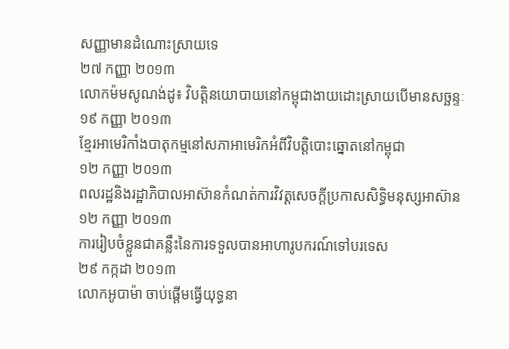សញ្ញាមានដំណោះស្រាយទេ
២៧ កញ្ញា ២០១៣
លោកម៉មសូណង់ដូ៖ វិបត្តិនយោបាយនៅកម្ពុជាងាយដោះស្រាយបើមានសច្ឆន្ទៈ
១៩ កញ្ញា ២០១៣
ខ្មែរអាមេរិកាំងបាតុកម្មនៅសភាអាមេរិកអំពីវិបត្តិបោះឆ្នោតនៅកម្ពុជា
១២ កញ្ញា ២០១៣
ពលរដ្ឋនិងរដ្ឋាភិបាលអាស៊ានកំណត់ការវិវត្តសេចក្តីប្រកាសសិទ្ធិមនុស្សអាស៊ាន
១២ កញ្ញា ២០១៣
ការរៀបចំខ្លួនជាគន្លឹះនៃការទទួលបានអាហារូបករណ៍ទៅបរទេស
២៩ កក្កដា ២០១៣
លោកអូបាម៉ា ចាប់ផ្តើមធ្វើយុទ្ធនា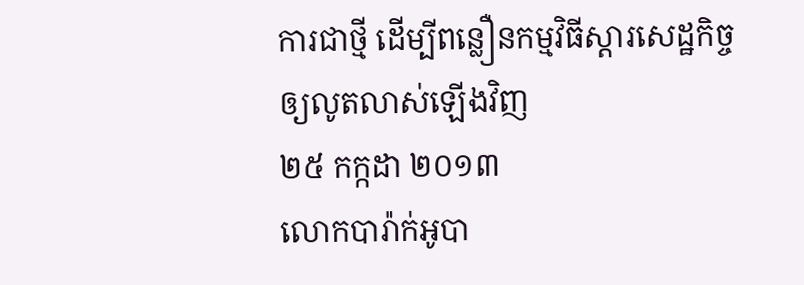ការជាថ្មី ដើម្បីពន្លឿនកម្មវិធីស្តារសេដ្ឋកិច្ចឲ្យលូតលាស់ឡើងវិញ
២៥ កក្កដា ២០១៣
លោកបារ៉ាក់អូបា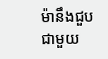ម៉ានឹងជួបជាមួយ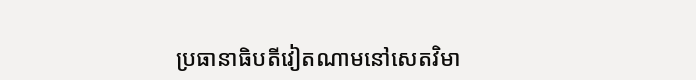ប្រធានាធិបតីវៀតណាមនៅសេតវិមា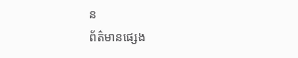ន
ព័ត៌មានផ្សេង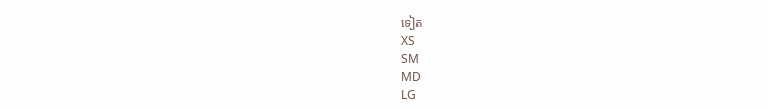ទៀត
XS
SM
MD
LG